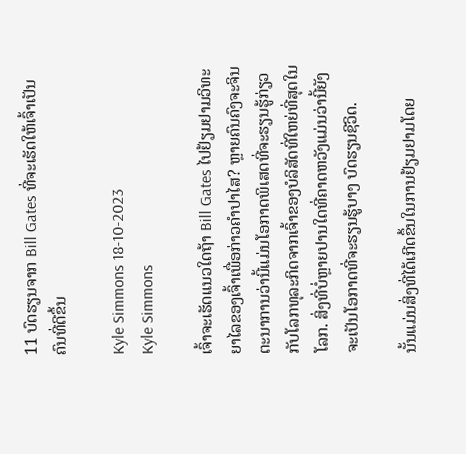11 ບົດຮຽນຈາກ Bill Gates ທີ່ຈະເຮັດໃຫ້ເຈົ້າເປັນຄົນທີ່ດີຂຶ້ນ

Kyle Simmons 18-10-2023
Kyle Simmons

ເຈົ້າຈະເຮັດແນວໃດຖ້າ Bill Gates ໄປຢ້ຽມຢາມວິທະຍາໄລຂອງເຈົ້າເພື່ອກ່າວຄຳປາໄສ? ຫຼາຍຄົນຄົງຈະຈິນຕະນາການວ່ານີ້ແມ່ນໂອກາດພິເສດທີ່ຈະຮຽນຮູ້ກ່ຽວກັບໂລກທຸລະກິດຈາກເຈົ້າຂອງບໍລິສັດທີ່ໃຫຍ່ທີ່ສຸດໃນໂລກ. ສິ່ງທີ່ບໍ່ຫຼາຍປານໃດທີ່ຄາດຫວັງແມ່ນວ່ານີ້ຍັງຈະເປັນໂອກາດທີ່ຈະຮຽນຮູ້ບາງ ບົດຮຽນຊີວິດ.

ນັ້ນແມ່ນສິ່ງທີ່ໄດ້ເກີດຂຶ້ນໃນການຢ້ຽມຢາມໂດຍ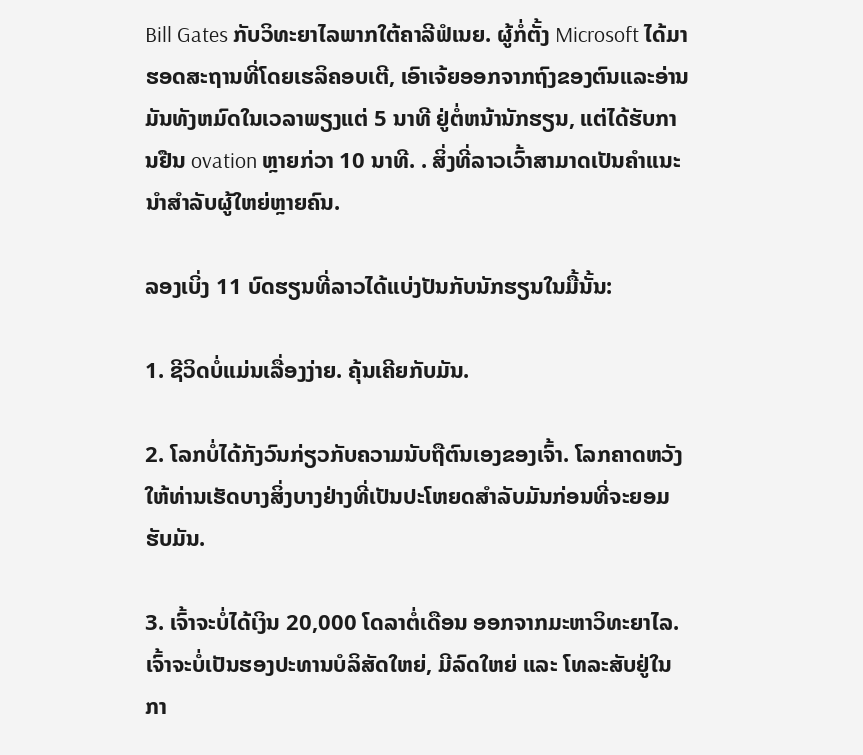Bill Gates ກັບວິທະຍາໄລພາກໃຕ້ຄາລີຟໍເນຍ. ຜູ້ກໍ່ຕັ້ງ Microsoft ໄດ້ມາຮອດສະຖານທີ່ໂດຍເຮລິຄອບເຕີ, ເອົາເຈ້ຍອອກຈາກຖົງຂອງຕົນແລະອ່ານມັນທັງຫມົດໃນເວລາພຽງແຕ່ 5 ນາທີ ຢູ່ຕໍ່ຫນ້ານັກຮຽນ, ແຕ່ໄດ້ຮັບການຢືນ ovation ຫຼາຍກ່ວາ 10 ນາທີ. . ສິ່ງທີ່ລາວເວົ້າສາມາດເປັນຄຳແນະນຳສຳລັບຜູ້ໃຫຍ່ຫຼາຍຄົນ.

ລອງເບິ່ງ 11 ບົດຮຽນທີ່ລາວໄດ້ແບ່ງປັນກັບນັກຮຽນໃນມື້ນັ້ນ:

1. ຊີວິດບໍ່ແມ່ນເລື່ອງງ່າຍ. ຄຸ້ນເຄີຍກັບມັນ.

2. ໂລກບໍ່ໄດ້ກັງວົນກ່ຽວກັບຄວາມນັບຖືຕົນເອງຂອງເຈົ້າ. ໂລກຄາດຫວັງໃຫ້ທ່ານເຮັດບາງສິ່ງບາງຢ່າງທີ່ເປັນປະໂຫຍດສໍາລັບມັນກ່ອນທີ່ຈະຍອມຮັບມັນ.

3. ເຈົ້າຈະບໍ່ໄດ້ເງິນ 20,000 ໂດລາຕໍ່ເດືອນ ອອກຈາກມະຫາວິທະຍາໄລ. ເຈົ້າຈະບໍ່ເປັນຮອງປະທານບໍລິສັດໃຫຍ່, ມີລົດໃຫຍ່ ແລະ ໂທລະສັບຢູ່ໃນກາ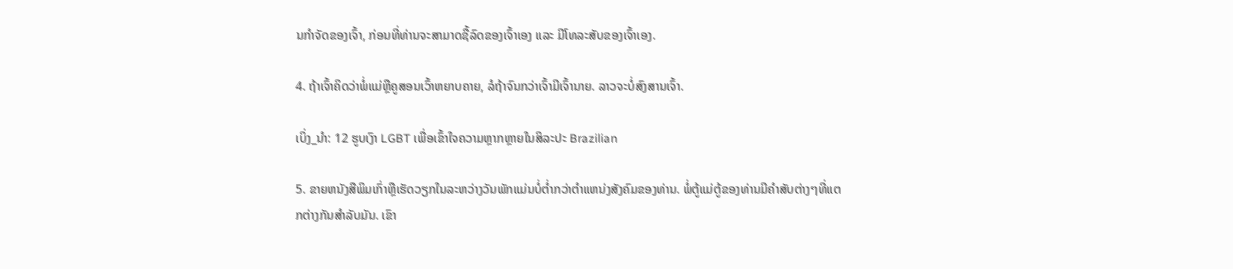ນກໍາຈັດຂອງເຈົ້າ, ກ່ອນທີ່ທ່ານຈະສາມາດຊື້ລົດຂອງເຈົ້າເອງ ແລະ ມີໂທລະສັບຂອງເຈົ້າເອງ.

4. ຖ້າເຈົ້າຄິດວ່າພໍ່ແມ່ຫຼືຄູສອນເວົ້າຫຍາບຄາຍ, ລໍຖ້າຈົນກວ່າເຈົ້າມີເຈົ້ານາຍ. ລາວຈະບໍ່ສົງສານເຈົ້າ.

ເບິ່ງ_ນຳ: 12 ຮູບເງົາ LGBT ເພື່ອເຂົ້າໃຈຄວາມຫຼາກຫຼາຍໃນສິລະປະ Brazilian

5. ຂາຍຫນັງສືພິມເກົ່າຫຼືເຮັດວຽກໃນລະຫວ່າງວັນພັກແມ່ນບໍ່ຕໍ່າກວ່າຕໍາແຫນ່ງສັງຄົມຂອງທ່ານ. ພໍ່ຕູ້ແມ່ຕູ້ຂອງທ່ານມີຄໍາສັບຕ່າງໆທີ່ແຕກຕ່າງກັນສໍາລັບມັນ. ເຂົາ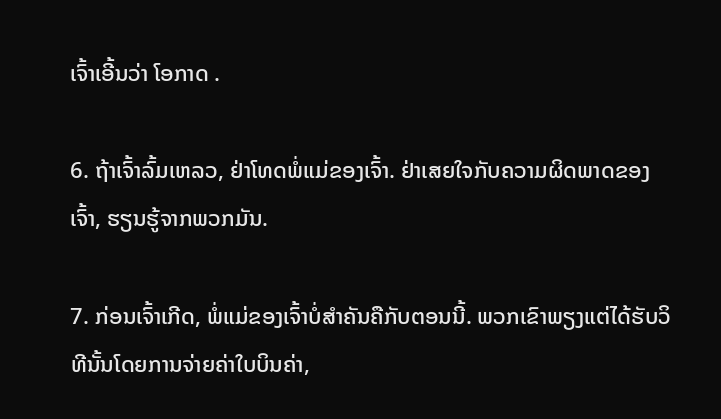ເຈົ້າເອີ້ນວ່າ ໂອກາດ .

6. ຖ້າເຈົ້າລົ້ມເຫລວ, ຢ່າໂທດພໍ່ແມ່ຂອງເຈົ້າ. ຢ່າເສຍໃຈກັບຄວາມຜິດພາດຂອງເຈົ້າ, ຮຽນຮູ້ຈາກພວກມັນ.

7. ກ່ອນເຈົ້າເກີດ, ພໍ່ແມ່ຂອງເຈົ້າບໍ່ສຳຄັນຄືກັບຕອນນີ້. ພວກເຂົາພຽງແຕ່ໄດ້ຮັບວິທີນັ້ນໂດຍການຈ່າຍຄ່າໃບບິນຄ່າ,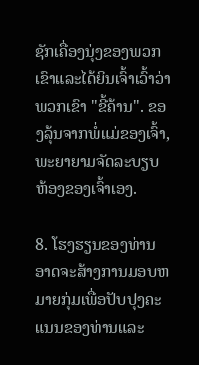ຊັກເຄື່ອງນຸ່ງຂອງພວກເຂົາແລະໄດ້ຍິນເຈົ້າເວົ້າວ່າພວກເຂົາ "ຂີ້ຄ້ານ". ຂອງລຸ້ນຈາກພໍ່ແມ່ຂອງເຈົ້າ, ພະຍາຍາມຈັດລະບຽບຫ້ອງຂອງເຈົ້າເອງ.

8. ໂຮງຮຽນຂອງທ່ານອາດຈະສ້າງການມອບຫມາຍກຸ່ມເພື່ອປັບປຸງຄະແນນຂອງທ່ານແລະ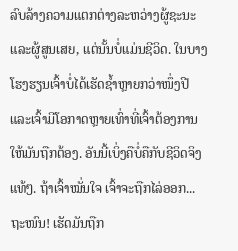ລົບລ້າງຄວາມແຕກຕ່າງລະຫວ່າງຜູ້ຊະນະແລະຜູ້ສູນເສຍ, ແຕ່ນັ້ນບໍ່ແມ່ນຊີວິດ. ໃນບາງໂຮງຮຽນເຈົ້າບໍ່ໄດ້ເຮັດຊ້ຳຫຼາຍກວ່າໜຶ່ງປີ ແລະເຈົ້າມີໂອກາດຫຼາຍເທົ່າທີ່ເຈົ້າຕ້ອງການໃຫ້ມັນຖືກຕ້ອງ. ອັນນີ້ເບິ່ງຄືບໍ່ຄືກັບຊີວິດຈິງແທ້ໆ. ຖ້າເຈົ້າໝັ່ນໃຈ ເຈົ້າຈະຖືກໄລ່ອອກ... ຖະໜົນ! ເຮັດມັນຖືກ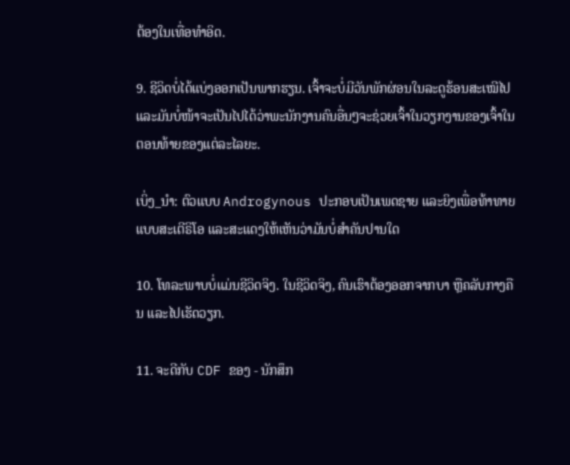ຕ້ອງໃນເທື່ອທຳອິດ.

9. ຊີວິດບໍ່ໄດ້ແບ່ງອອກເປັນພາກຮຽນ. ເຈົ້າຈະບໍ່ມີວັນພັກຜ່ອນໃນລະດູຮ້ອນສະເໝີໄປ ແລະມັນບໍ່ໜ້າຈະເປັນໄປໄດ້ວ່າພະນັກງານຄົນອື່ນໆຈະຊ່ວຍເຈົ້າໃນວຽກງານຂອງເຈົ້າໃນຕອນທ້າຍຂອງແຕ່ລະໄລຍະ.

ເບິ່ງ_ນຳ: ຕົວແບບ Androgynous ປະກອບເປັນເພດຊາຍ ແລະຍິງເພື່ອທ້າທາຍແບບສະເຕີຣິໂອ ແລະສະແດງໃຫ້ເຫັນວ່າມັນບໍ່ສຳຄັນປານໃດ

10. ໂທລະພາບບໍ່ແມ່ນຊີວິດຈິງ. ໃນຊີວິດຈິງ, ຄົນເຮົາຕ້ອງອອກຈາກບາ ຫຼືຄລັບກາງຄືນ ແລະໄປເຮັດວຽກ.

11. ຈະດີກັບ CDF ຂອງ - ນັກສຶກ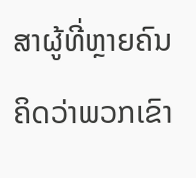ສາຜູ້ທີ່ຫຼາຍຄົນຄິດວ່າພວກເຂົາ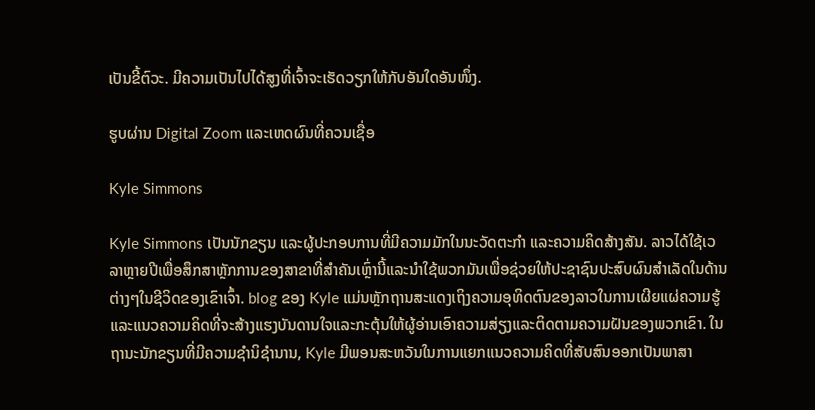ເປັນຂີ້ຕົວະ. ມີຄວາມເປັນໄປໄດ້ສູງທີ່ເຈົ້າຈະເຮັດວຽກໃຫ້ກັບອັນໃດອັນໜຶ່ງ.

ຮູບຜ່ານ Digital Zoom ແລະເຫດຜົນທີ່ຄວນເຊື່ອ

Kyle Simmons

Kyle Simmons ເປັນນັກຂຽນ ແລະຜູ້ປະກອບການທີ່ມີຄວາມມັກໃນນະວັດຕະກໍາ ແລະຄວາມຄິດສ້າງສັນ. ລາວໄດ້ໃຊ້ເວລາຫຼາຍປີເພື່ອສຶກສາຫຼັກການຂອງສາຂາທີ່ສໍາຄັນເຫຼົ່ານີ້ແລະນໍາໃຊ້ພວກມັນເພື່ອຊ່ວຍໃຫ້ປະຊາຊົນປະສົບຜົນສໍາເລັດໃນດ້ານຕ່າງໆໃນຊີວິດຂອງເຂົາເຈົ້າ. blog ຂອງ Kyle ແມ່ນຫຼັກຖານສະແດງເຖິງຄວາມອຸທິດຕົນຂອງລາວໃນການເຜີຍແຜ່ຄວາມຮູ້ແລະແນວຄວາມຄິດທີ່ຈະສ້າງແຮງບັນດານໃຈແລະກະຕຸ້ນໃຫ້ຜູ້ອ່ານເອົາຄວາມສ່ຽງແລະຕິດຕາມຄວາມຝັນຂອງພວກເຂົາ. ໃນຖານະນັກຂຽນທີ່ມີຄວາມຊໍານິຊໍານານ, Kyle ມີພອນສະຫວັນໃນການແຍກແນວຄວາມຄິດທີ່ສັບສົນອອກເປັນພາສາ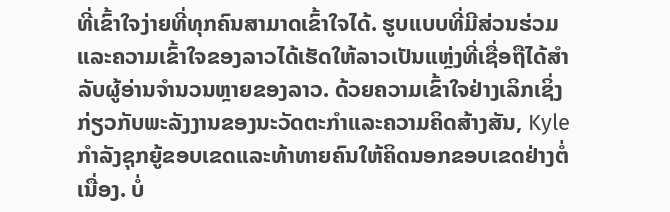ທີ່ເຂົ້າໃຈງ່າຍທີ່ທຸກຄົນສາມາດເຂົ້າໃຈໄດ້. ຮູບແບບທີ່ມີສ່ວນຮ່ວມແລະຄວາມເຂົ້າໃຈຂອງລາວໄດ້ເຮັດໃຫ້ລາວເປັນແຫຼ່ງທີ່ເຊື່ອຖືໄດ້ສໍາລັບຜູ້ອ່ານຈໍານວນຫຼາຍຂອງລາວ. ດ້ວຍຄວາມເຂົ້າໃຈຢ່າງເລິກເຊິ່ງກ່ຽວກັບພະລັງງານຂອງນະວັດຕະກໍາແລະຄວາມຄິດສ້າງສັນ, Kyle ກໍາລັງຊຸກຍູ້ຂອບເຂດແລະທ້າທາຍຄົນໃຫ້ຄິດນອກຂອບເຂດຢ່າງຕໍ່ເນື່ອງ. ບໍ່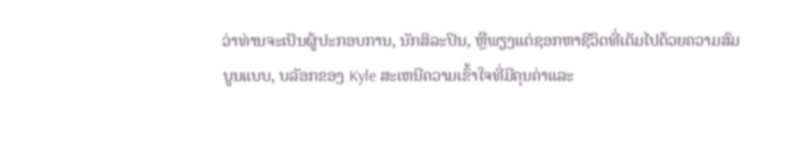ວ່າທ່ານຈະເປັນຜູ້ປະກອບການ, ນັກສິລະປິນ, ຫຼືພຽງແຕ່ຊອກຫາຊີວິດທີ່ເຕັມໄປດ້ວຍຄວາມສົມບູນແບບ, ບລັອກຂອງ Kyle ສະເຫນີຄວາມເຂົ້າໃຈທີ່ມີຄຸນຄ່າແລະ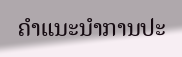ຄໍາແນະນໍາການປະ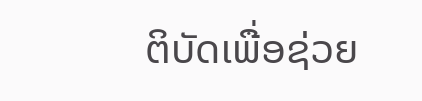ຕິບັດເພື່ອຊ່ວຍ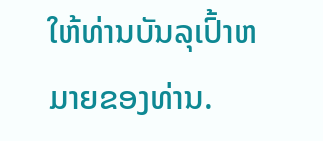ໃຫ້ທ່ານບັນລຸເປົ້າຫມາຍຂອງທ່ານ.